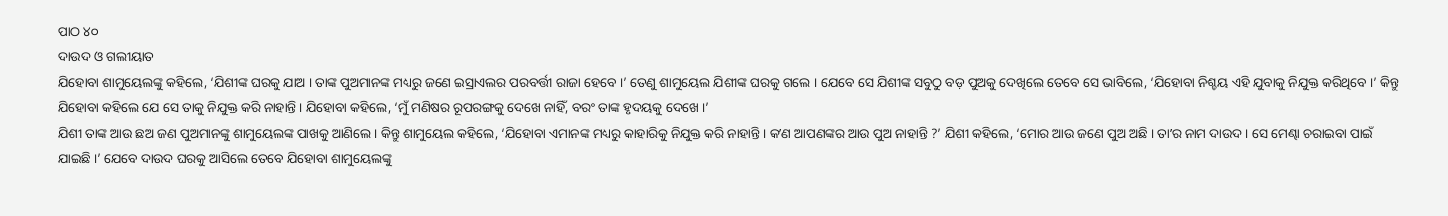ପାଠ ୪୦
ଦାଉଦ ଓ ଗଲୀୟାତ
ଯିହୋବା ଶାମୁୟେଲଙ୍କୁ କହିଲେ, ‘ଯିଶୀଙ୍କ ଘରକୁ ଯାଅ । ତାଙ୍କ ପୁଅମାନଙ୍କ ମଧ୍ୟରୁ ଜଣେ ଇସ୍ରାଏଲର ପରବର୍ତ୍ତୀ ରାଜା ହେବେ ।’ ତେଣୁ ଶାମୁୟେଲ ଯିଶୀଙ୍କ ଘରକୁ ଗଲେ । ଯେବେ ସେ ଯିଶୀଙ୍କ ସବୁଠୁ ବଡ଼ ପୁଅକୁ ଦେଖିଲେ ତେବେ ସେ ଭାବିଲେ, ‘ଯିହୋବା ନିଶ୍ଚୟ ଏହି ଯୁବାକୁ ନିଯୁକ୍ତ କରିଥିବେ ।’ କିନ୍ତୁ ଯିହୋବା କହିଲେ ଯେ ସେ ତାକୁ ନିଯୁକ୍ତ କରି ନାହାନ୍ତି । ଯିହୋବା କହିଲେ, ‘ମୁଁ ମଣିଷର ରୂପରଙ୍ଗକୁ ଦେଖେ ନାହିଁ, ବରଂ ତାଙ୍କ ହୃଦୟକୁ ଦେଖେ ।’
ଯିଶୀ ତାଙ୍କ ଆଉ ଛଅ ଜଣ ପୁଅମାନଙ୍କୁ ଶାମୁୟେଲଙ୍କ ପାଖକୁ ଆଣିଲେ । କିନ୍ତୁ ଶାମୁୟେଲ କହିଲେ, ‘ଯିହୋବା ଏମାନଙ୍କ ମଧ୍ୟରୁ କାହାରିକୁ ନିଯୁକ୍ତ କରି ନାହାନ୍ତି । କʼଣ ଆପଣଙ୍କର ଆଉ ପୁଅ ନାହାନ୍ତି ?’ ଯିଶୀ କହିଲେ, ‘ମୋର ଆଉ ଜଣେ ପୁଅ ଅଛି । ତାʼର ନାମ ଦାଉଦ । ସେ ମେଣ୍ଢା ଚରାଇବା ପାଇଁ ଯାଇଛି ।’ ଯେବେ ଦାଉଦ ଘରକୁ ଆସିଲେ ତେବେ ଯିହୋବା ଶାମୁୟେଲଙ୍କୁ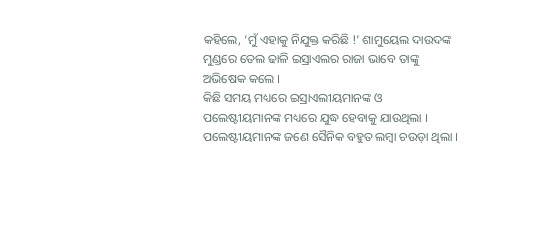କହିଲେ, ‘ମୁଁ ଏହାକୁ ନିଯୁକ୍ତ କରିଛି !’ ଶାମୁୟେଲ ଦାଉଦଙ୍କ ମୁଣ୍ଡରେ ତେଲ ଢାଳି ଇସ୍ରାଏଲର ରାଜା ଭାବେ ତାଙ୍କୁ ଅଭିଷେକ କଲେ ।
କିଛି ସମୟ ମଧ୍ୟରେ ଇସ୍ରାଏଲୀୟମାନଙ୍କ ଓ ପଲେଷ୍ଟୀୟମାନଙ୍କ ମଧ୍ୟରେ ଯୁଦ୍ଧ ହେବାକୁ ଯାଉଥିଲା । ପଲେଷ୍ଟୀୟମାନଙ୍କ ଜଣେ ସୈନିକ ବହୁତ ଲମ୍ବା ଚଉଡ଼ା ଥିଲା ।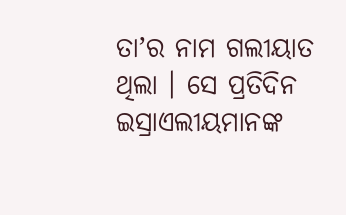ତାʼର ନାମ ଗଲୀୟାତ ଥିଲା । ସେ ପ୍ରତିଦିନ ଇସ୍ରାଏଲୀୟମାନଙ୍କ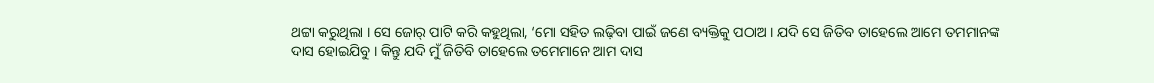ଥଟ୍ଟା କରୁଥିଲା । ସେ ଜୋର୍ ପାଟି କରି କହୁଥିଲା, ‘ମୋ ସହିତ ଲଢ଼ିବା ପାଇଁ ଜଣେ ବ୍ୟକ୍ତିକୁ ପଠାଅ । ଯଦି ସେ ଜିତିବ ତାହେଲେ ଆମେ ତମମାନଙ୍କ ଦାସ ହୋଇଯିବୁ । କିନ୍ତୁ ଯଦି ମୁଁ ଜିତିବି ତାହେଲେ ତମେମାନେ ଆମ ଦାସ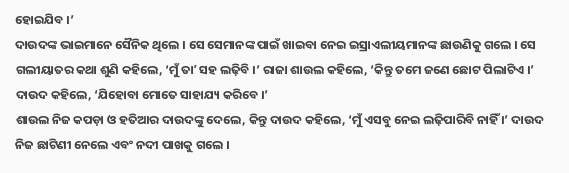ହୋଇଯିବ ।’
ଦାଉଦଙ୍କ ଭାଇମାନେ ସୈନିକ ଥିଲେ । ସେ ସେମାନଙ୍କ ପାଇଁ ଖାଇବା ନେଇ ଇସ୍ରାଏଲୀୟମାନଙ୍କ ଛାଉଣିକୁ ଗଲେ । ସେ ଗଲୀୟାତର କଥା ଶୁଣି କହିଲେ, ‘ମୁଁ ତାʼ ସହ ଲଢ଼ିବି ।’ ରାଜା ଶାଉଲ କହିଲେ, ‘କିନ୍ତୁ ତମେ ଜଣେ ଛୋଟ ପିଲାଟିଏ ।’ ଦାଉଦ କହିଲେ, ‘ଯିହୋବା ମୋତେ ସାହାଯ୍ୟ କରିବେ ।’
ଶାଉଲ ନିଜ କପଡ଼ା ଓ ହତିଆର ଦାଉଦଙ୍କୁ ଦେଲେ, କିନ୍ତୁ ଦାଉଦ କହିଲେ, ‘ମୁଁ ଏସବୁ ନେଇ ଲଢ଼ିପାରିବି ନାହିଁ ।’ ଦାଉଦ ନିଜ ଛାଟିଣୀ ନେଲେ ଏବଂ ନଦୀ ପାଖକୁ ଗଲେ ।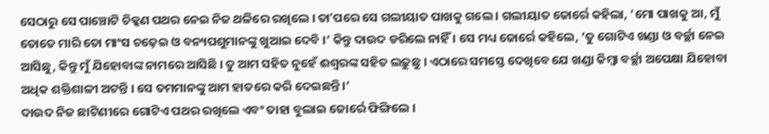ସେଠାରୁ ସେ ପାଞ୍ଚୋଟି ଚିକ୍କଣ ପଥର ନେଇ ନିଜ ଥଳିରେ ରଖିଲେ । ତାʼପରେ ସେ ଗଲୀୟାତ ପାଖକୁ ଗଲେ । ଗଲୀୟାତ ଜୋର୍ରେ କହିଲା, ‘ମୋ ପାଖକୁ ଆ, ମୁଁ ତୋତେ ମାରି ତୋ ମାଂସ ଚଢ଼େଇ ଓ ବନ୍ୟପଶୁମାନଙ୍କୁ ଖୁଆଇ ଦେବି ।’ କିନ୍ତୁ ଦାଉଦ ଡରିଲେ ନାହିଁ । ସେ ମଧ୍ୟ ଜୋର୍ରେ କହିଲେ, ‘ତୁ ଗୋଟିଏ ଖଣ୍ଡା ଓ ବର୍ଚ୍ଛା ନେଇ ଆସିଛୁ, କିନ୍ତୁ ମୁଁ ଯିହୋବାଙ୍କ ନାମରେ ଆସିଛି । ତୁ ଆମ ସହିତ ନୁହେଁ ଈଶ୍ୱରଙ୍କ ସହିତ ଲଢ଼ୁଛୁ । ଏଠାରେ ସମସ୍ତେ ଦେଖିବେ ଯେ ଖଣ୍ଡା କିମ୍ବା ବର୍ଚ୍ଛା ଅପେକ୍ଷା ଯିହୋବା ଅଧିକ ଶକ୍ତିଶାଳୀ ଅଟନ୍ତି । ସେ ତମମାନଙ୍କୁ ଆମ ହାତରେ କରି ଦେଇଛନ୍ତି ।’
ଦାଉଦ ନିଜ ଛାଟିଣୀରେ ଗୋଟିଏ ପଥର ରଖିଲେ ଏବଂ ତାହା ବୁଲାଇ ଜୋର୍ରେ ଫିଙ୍ଗିଲେ ।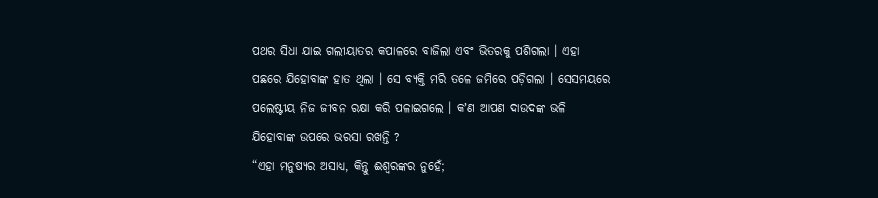ପଥର ସିଧା ଯାଇ ଗଲୀୟାତର କପାଳରେ ବାଜିଲା ଏବଂ ଭିତରକୁ ପଶିଗଲା । ଏହା ପଛରେ ଯିହୋବାଙ୍କ ହାତ ଥିଲା । ସେ ବ୍ୟକ୍ତି ମରି ତଳେ ଜମିରେ ପଡ଼ିଗଲା । ସେସମୟରେ ପଲେଷ୍ଟୀୟ ନିଜ ଜୀବନ ରକ୍ଷା କରି ପଳାଇଗଲେ । କʼଣ ଆପଣ ଦାଉଦଙ୍କ ଭଳି ଯିହୋବାଙ୍କ ଉପରେ ଭରସା ରଖନ୍ତି ?
“ଏହା ମନୁଷ୍ୟର ଅସାଧ୍ୟ, କିନ୍ତୁ ଈଶ୍ୱରଙ୍କର ନୁହେଁ;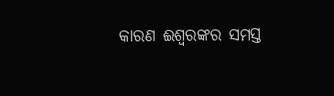କାରଣ ଈଶ୍ୱରଙ୍କର ସମସ୍ତ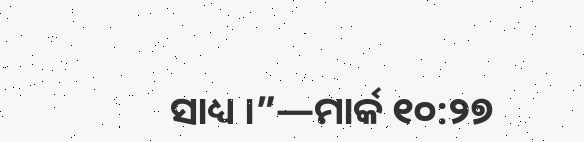ସାଧ୍ୟ ।”—ମାର୍କ ୧୦:୨୭